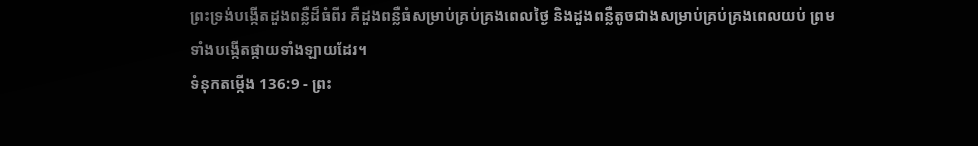ព្រះទ្រង់បង្កើតដួងពន្លឺដ៏ធំពីរ គឺដួងពន្លឺធំសម្រាប់គ្រប់គ្រងពេលថ្ងៃ និងដួងពន្លឺតូចជាងសម្រាប់គ្រប់គ្រងពេលយប់ ព្រមទាំងបង្កើតផ្កាយទាំងឡាយដែរ។
ទំនុកតម្កើង 136:9 - ព្រះ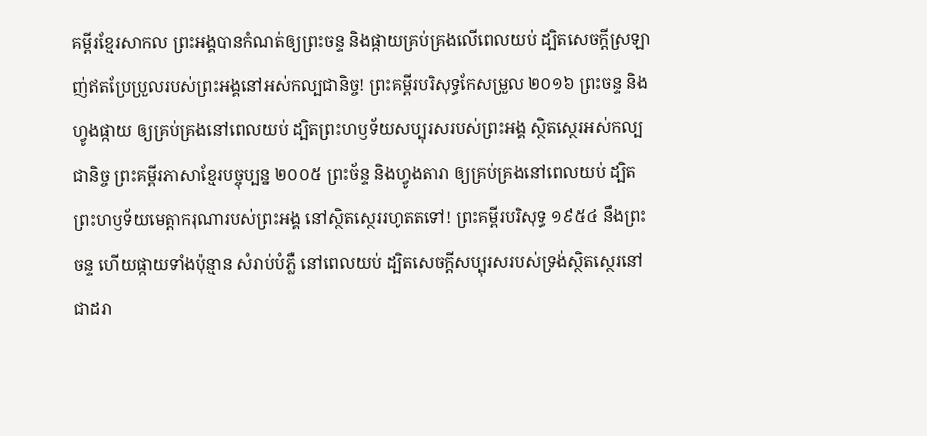គម្ពីរខ្មែរសាកល ព្រះអង្គបានកំណត់ឲ្យព្រះចន្ទ និងផ្កាយគ្រប់គ្រងលើពេលយប់ ដ្បិតសេចក្ដីស្រឡាញ់ឥតប្រែប្រួលរបស់ព្រះអង្គនៅអស់កល្បជានិច្ច! ព្រះគម្ពីរបរិសុទ្ធកែសម្រួល ២០១៦ ព្រះចន្ទ និងហ្វូងផ្កាយ ឲ្យគ្រប់គ្រងនៅពេលយប់ ដ្បិតព្រះហឫទ័យសប្បុរសរបស់ព្រះអង្គ ស្ថិតស្ថេរអស់កល្បជានិច្ច ព្រះគម្ពីរភាសាខ្មែរបច្ចុប្បន្ន ២០០៥ ព្រះច័ន្ទ និងហ្វូងតារា ឲ្យគ្រប់គ្រងនៅពេលយប់ ដ្បិតព្រះហឫទ័យមេត្តាករុណារបស់ព្រះអង្គ នៅស្ថិតស្ថេររហូតតទៅ! ព្រះគម្ពីរបរិសុទ្ធ ១៩៥៤ នឹងព្រះចន្ទ ហើយផ្កាយទាំងប៉ុន្មាន សំរាប់បំភ្លឺ នៅពេលយប់ ដ្បិតសេចក្ដីសប្បុរសរបស់ទ្រង់ស្ថិតស្ថេរនៅជាដរា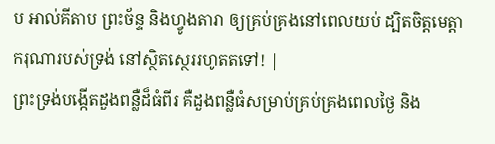ប អាល់គីតាប ព្រះច័ន្ទ និងហ្វូងតារា ឲ្យគ្រប់គ្រងនៅពេលយប់ ដ្បិតចិត្តមេត្តាករុណារបស់ទ្រង់ នៅស្ថិតស្ថេររហូតតទៅ! |
ព្រះទ្រង់បង្កើតដួងពន្លឺដ៏ធំពីរ គឺដួងពន្លឺធំសម្រាប់គ្រប់គ្រងពេលថ្ងៃ និង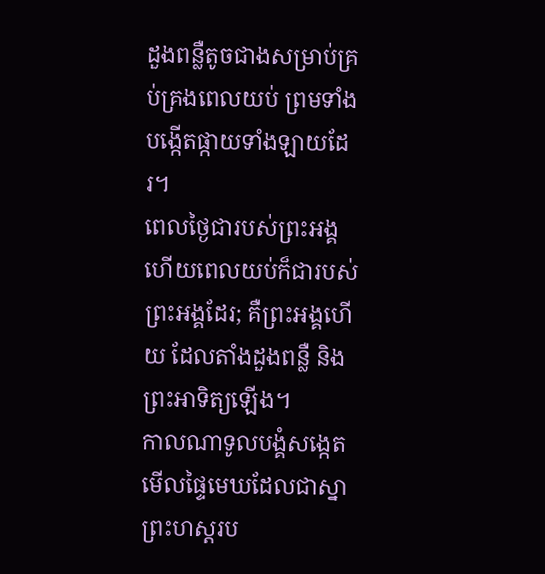ដួងពន្លឺតូចជាងសម្រាប់គ្រប់គ្រងពេលយប់ ព្រមទាំងបង្កើតផ្កាយទាំងឡាយដែរ។
ពេលថ្ងៃជារបស់ព្រះអង្គ ហើយពេលយប់ក៏ជារបស់ព្រះអង្គដែរ; គឺព្រះអង្គហើយ ដែលតាំងដួងពន្លឺ និងព្រះអាទិត្យឡើង។
កាលណាទូលបង្គំសង្កេតមើលផ្ទៃមេឃដែលជាស្នាព្រះហស្តរប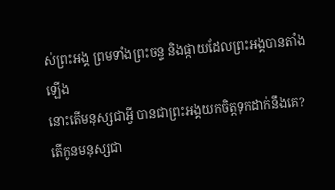ស់ព្រះអង្គ ព្រមទាំងព្រះចន្ទ និងផ្កាយដែលព្រះអង្គបានតាំងឡើង
នោះតើមនុស្សជាអ្វី បានជាព្រះអង្គយកចិត្តទុកដាក់នឹងគេ? តើកូនមនុស្សជា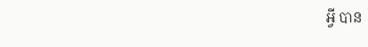អ្វី បាន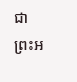ជាព្រះអ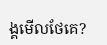ង្គមើលថែគេ?